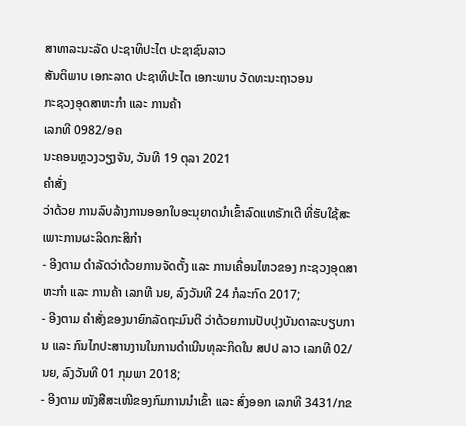ສາທາລະນະລັດ ປະຊາທິປະໄຕ ປະຊາຊົນລາວ
ສັນຕິພາບ ເອກະລາດ ປະຊາທິປະໄຕ ເອກະພາບ ວັດທະນະຖາວອນ
ກະຊວງອຸດສາຫະກຳ ແລະ ການຄ້າ
ເລກທີ 0982/ອຄ
ນະຄອນຫຼວງວຽງຈັນ, ວັນທີ 19 ຕຸລາ 2021
ຄໍາສັ່ງ
ວ່າດ້ວຍ ການລົບລ້າງການອອກໃບອະນຸຍາດນຳເຂົ້າລົດແທຣັກເຕີ ທີ່ຮັບໃຊ້ສະເພາະການຜະລິດກະສິກຳ
- ອີງຕາມ ດໍາລັດວ່າດ້ວຍການຈັດຕັ້ງ ແລະ ການເຄື່ອນໄຫວຂອງ ກະຊວງອຸດສາຫະກໍາ ແລະ ການຄ້າ ເລກທີ ນຍ, ລົງວັນທີ 24 ກໍລະກົດ 2017;
- ອີງຕາມ ຄຳສັ່ງຂອງນາຍົກລັດຖະມົນຕີ ວ່າດ້ວຍການປັບປຸງບັນດາລະບຽບການ ແລະ ກົນໄກປະສານງານໃນການດຳເນີນທຸລະກິດໃນ ສປປ ລາວ ເລກທີ 02/ນຍ, ລົງວັນທີ 01 ກຸມພາ 2018;
- ອີງຕາມ ໜັງສືສະເໜີຂອງກົມການນຳເຂົ້າ ແລະ ສົ່ງອອກ ເລກທີ 3431/ກຂ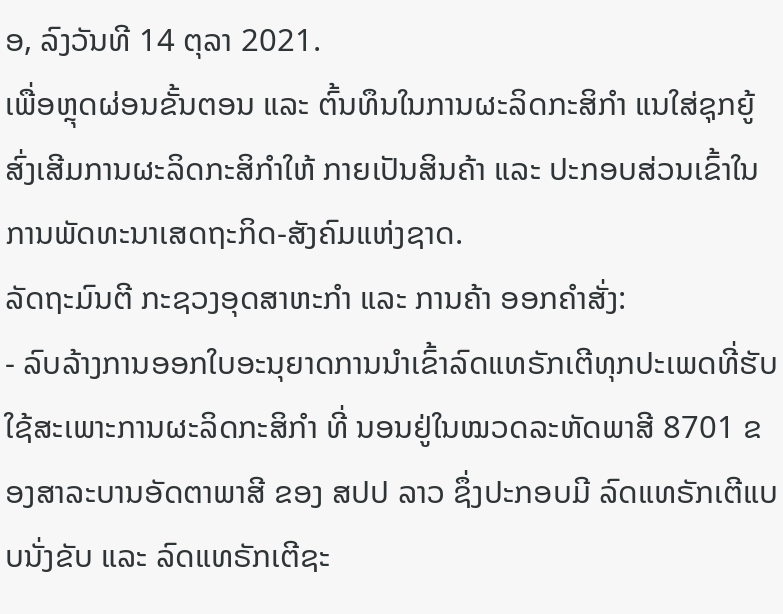ອ, ລົງວັນທີ 14 ຕຸລາ 2021.
ເພື່ອຫຼຸດຜ່ອນຂັ້ນຕອນ ແລະ ຕົ້ນທຶນໃນການຜະລິດກະສິກໍາ ແນໃສ່ຊຸກຍູ້ສົ່ງເສີມການຜະລິດກະສິກຳໃຫ້ ກາຍເປັນສິນຄ້າ ແລະ ປະກອບສ່ວນເຂົ້າໃນການພັດທະນາເສດຖະກິດ-ສັງຄົມແຫ່ງຊາດ.
ລັດຖະມົນຕີ ກະຊວງອຸດສາຫະກຳ ແລະ ການຄ້າ ອອກຄຳສັ່ງ:
- ລົບລ້າງການອອກໃບອະນຸຍາດການນຳເຂົ້າລົດແທຣັກເຕີທຸກປະເພດທີ່ຮັບໃຊ້ສະເພາະການຜະລິດກະສິກຳ ທີ່ ນອນຢູ່ໃນໝວດລະຫັດພາສີ 8701 ຂອງສາລະບານອັດຕາພາສີ ຂອງ ສປປ ລາວ ຊຶ່ງປະກອບມີ ລົດແທຣັກເຕີແບບນັ່ງຂັບ ແລະ ລົດແທຣັກເຕີຊະ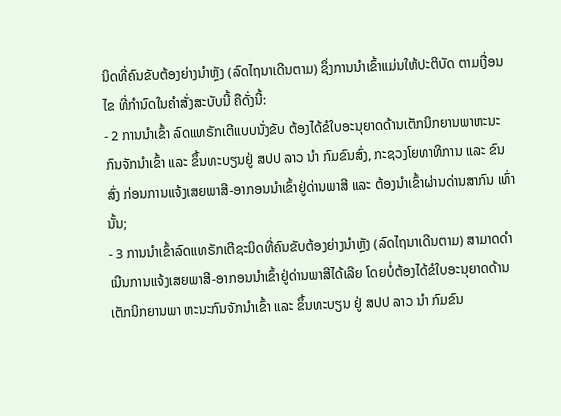ນິດທີ່ຄົນຂັບຕ້ອງຍ່າງນຳຫຼັງ (ລົດໄຖນາເດີນຕາມ) ຊຶ່ງການນຳເຂົ້າແມ່ນໃຫ້ປະຕິບັດ ຕາມເງື່ອນໄຂ ທີ່ກຳນົດໃນຄຳສັ່ງສະບັບນີ້ ຄືດັ່ງນີ້:
- 2 ການນຳເຂົ້າ ລົດແທຣັກເຕີແບບນັ່ງຂັບ ຕ້ອງໄດ້ຂໍໃບອະນຸຍາດດ້ານເຕັກນິກຍານພາຫະນະກົນຈັກນຳເຂົ້າ ແລະ ຂຶ້ນທະບຽນຢູ່ ສປປ ລາວ ນຳ ກົມຂົນສົ່ງ, ກະຊວງໂຍທາທິການ ແລະ ຂົນສົ່ງ ກ່ອນການແຈ້ງເສຍພາສີ-ອາກອນນຳເຂົ້າຢູ່ດ່ານພາສີ ແລະ ຕ້ອງນຳເຂົ້າຜ່ານດ່ານສາກົນ ເທົ່ານັ້ນ;
- 3 ການນຳເຂົ້າລົດແທຣັກເຕີຊະນິດທີ່ຄົນຂັບຕ້ອງຍ່າງນຳຫຼັງ (ລົດໄຖນາເດີນຕາມ) ສາມາດດຳເນີນການແຈ້ງເສຍພາສີ-ອາກອນນຳເຂົ້າຢູ່ດ່ານພາສີໄດ້ເລີຍ ໂດຍບໍ່ຕ້ອງໄດ້ຂໍໃບອະນຸຍາດດ້ານເຕັກນິກຍານພາ ຫະນະກົນຈັກນຳເຂົ້າ ແລະ ຂຶ້ນທະບຽນ ຢູ່ ສປປ ລາວ ນຳ ກົມຂົນ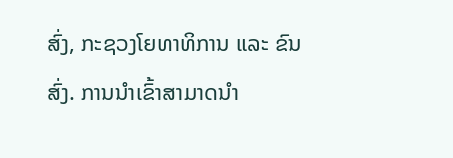ສົ່ງ, ກະຊວງໂຍທາທິການ ແລະ ຂົນສົ່ງ. ການນຳເຂົ້າສາມາດນຳ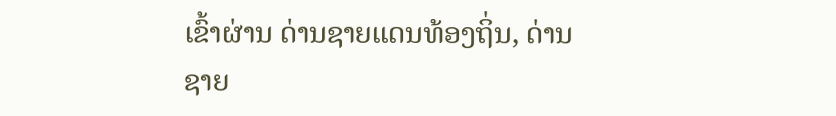ເຂົ້າຜ່ານ ດ່ານຊາຍແດນທ້ອງຖິ່ນ, ດ່ານຊາຍ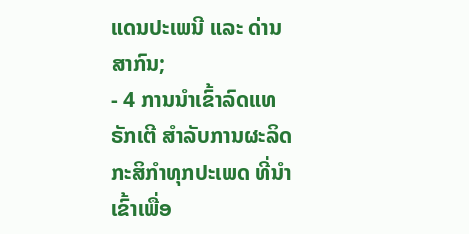ແດນປະເພນີ ແລະ ດ່ານສາກົນ;
- 4 ການນຳເຂົ້າລົດແທຣັກເຕີ ສຳລັບການຜະລິດກະສິກຳທຸກປະເພດ ທີ່ນຳເຂົ້າເພື່ອ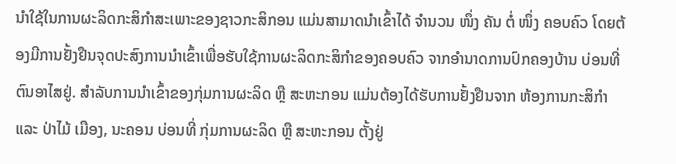ນຳໃຊ້ໃນການຜະລິດກະສິກຳສະເພາະຂອງຊາວກະສິກອນ ແມ່ນສາມາດນຳເຂົ້າໄດ້ ຈຳນວນ ໜຶ່ງ ຄັນ ຕໍ່ ໜຶ່ງ ຄອບຄົວ ໂດຍຕ້ອງມີການຢັ້ງຢືນຈຸດປະສົງການນຳເຂົ້າເພື່ອຮັບໃຊ້ການຜະລິດກະສິກຳຂອງຄອບຄົວ ຈາກອຳນາດການປົກຄອງບ້ານ ບ່ອນທີ່ຕົນອາໄສຢູ່. ສຳລັບການນຳເຂົ້າຂອງກຸ່ມການຜະລິດ ຫຼື ສະຫະກອນ ແມ່ນຕ້ອງໄດ້ຮັບການຢັ້ງຢືນຈາກ ຫ້ອງການກະສິກຳ ແລະ ປ່າໄມ້ ເມືອງ, ນະຄອນ ບ່ອນທີ່ ກຸ່ມການຜະລິດ ຫຼື ສະຫະກອນ ຕັ້ງຢູ່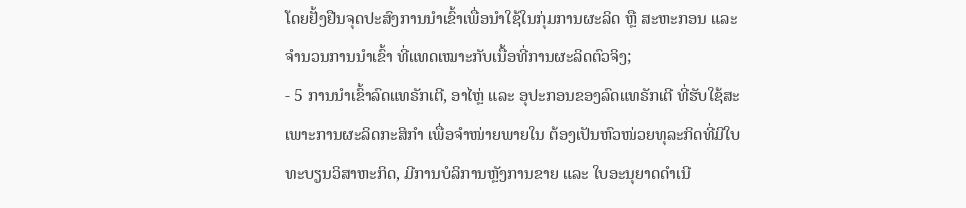ໂດຍຢັ້ງຢືນຈຸດປະສົງການນຳເຂົ້າເພື່ອນຳໃຊ້ໃນກຸ່ມການຜະລິດ ຫຼື ສະຫະກອນ ແລະ ຈຳນວນການນຳເຂົ້າ ທີ່ແທດເໝາະກັບເນື້ອທີ່ການຜະລິດຕົວຈິງ;
- 5 ການນຳເຂົ້າລົດແທຣັກເຕີ, ອາໄຫຼ່ ແລະ ອຸປະກອນຂອງລົດແທຣັກເຕີ ທີ່ຮັບໃຊ້ສະເພາະການຜະລິດກະສິກຳ ເພື່ອຈຳໜ່າຍພາຍໃນ ຕ້ອງເປັນຫົວໜ່ວຍທຸລະກິດທີ່ມີໃບທະບຽນວິສາຫະກິດ, ມີການບໍລິການຫຼັງການຂາຍ ແລະ ໃບອະນຸຍາດດຳເນີ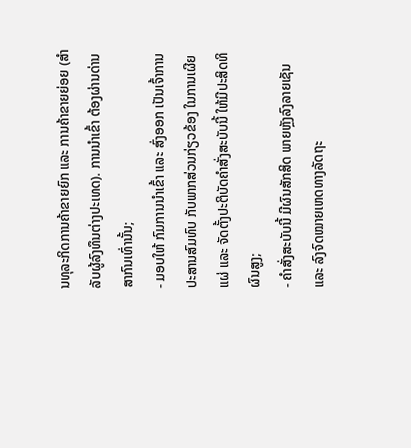ນທຸລະກິດການຄ້າຂາຍຍົກ ແລະ ການຄ້າຂາຍຍ່ອຍ (ສຳລັບຜູ້ລົງທຶນຕ່າງປະເທດ). ການນຳເຂົ້າ ຕ້ອງຜ່ານດ່ານສາກົນເທົ່ານັ້ນ;
- ມອບໃຫ້ ກົມການນຳເຂົ້າ ແລະ ສົ່ງອອກ ເປັນເຈົ້າການປະສານສົມທົບ ກັບພາກສ່ວນກ່ຽວຂ້ອງ ໃນການເຜີຍແຜ່ ແລະ ຈັດຕັ້ງປະຕິບັດຄຳສັ່ງສະບັບນີ້ ໃຫ້ມີປະສິດທິຜົນສູງ;
- ຄຳສັ່ງສະບັບນີ້ ມີຜົນສັກສິດ ພາຍຫຼັງລົງລາຍເຊັນ ແລະ ລົງຈົດໝາຍເຫດທາງລັດຖະ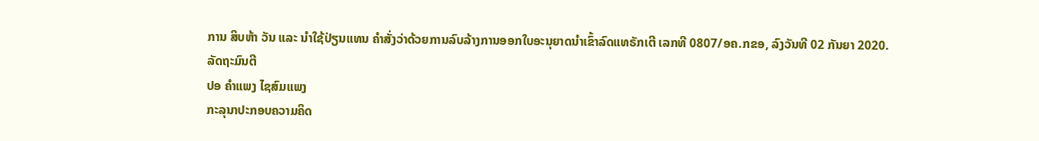ການ ສິບຫ້າ ວັນ ແລະ ນຳໃຊ້ປ່ຽນແທນ ຄຳສັ່ງວ່າດ້ວຍການລົບລ້າງການອອກໃບອະນຸຍາດນຳເຂົ້າລົດແທຣັກເຕີ ເລກທີ 0807/ອຄ.ກຂອ, ລົງວັນທີ 02 ກັນຍາ 2020.
ລັດຖະມົນຕີ
ປອ ຄໍາແພງ ໄຊສົມແພງ
ກະລຸນາປະກອບຄວາມຄິດ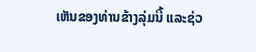ເຫັນຂອງທ່ານຂ້າງລຸ່ມນີ້ ແລະຊ່ວ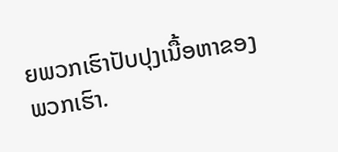ຍພວກເຮົາປັບປຸງເນື້ອຫາຂອງພວກເຮົາ.